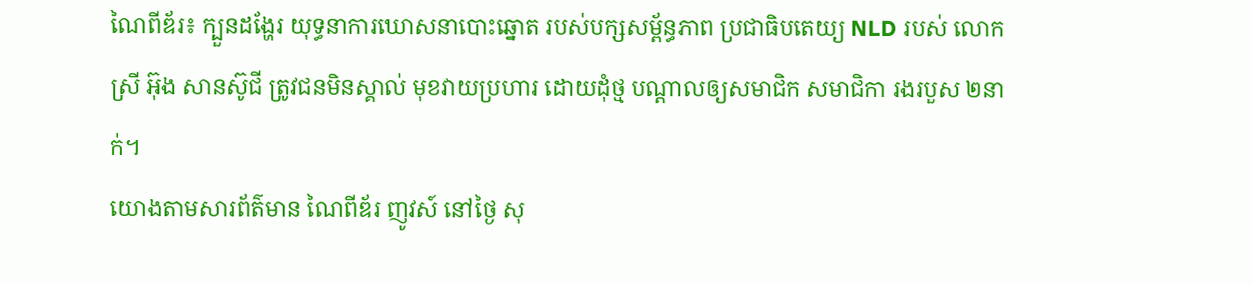ណៃពីឌ័រ៖ ក្បួនដង្ហែរ យុទ្ធនាការឃោសនាបោះឆ្នោត របស់បក្សសម្ព័ន្ធភាព ប្រជាធិបតេយ្យ NLD របស់ លោកស្រី អ៊ុង សានស៊ូជី ត្រូវជនមិនស្គាល់ មុខវាយប្រហារ ដោយដុំថ្ម បណ្តាលឲ្យសមាជិក សមាជិកា រងរបួស ២នាក់។
យោងតាមសារព័ត៌មាន ណៃពីឌ័រ ញូវស៍ នៅថ្ងៃ សុ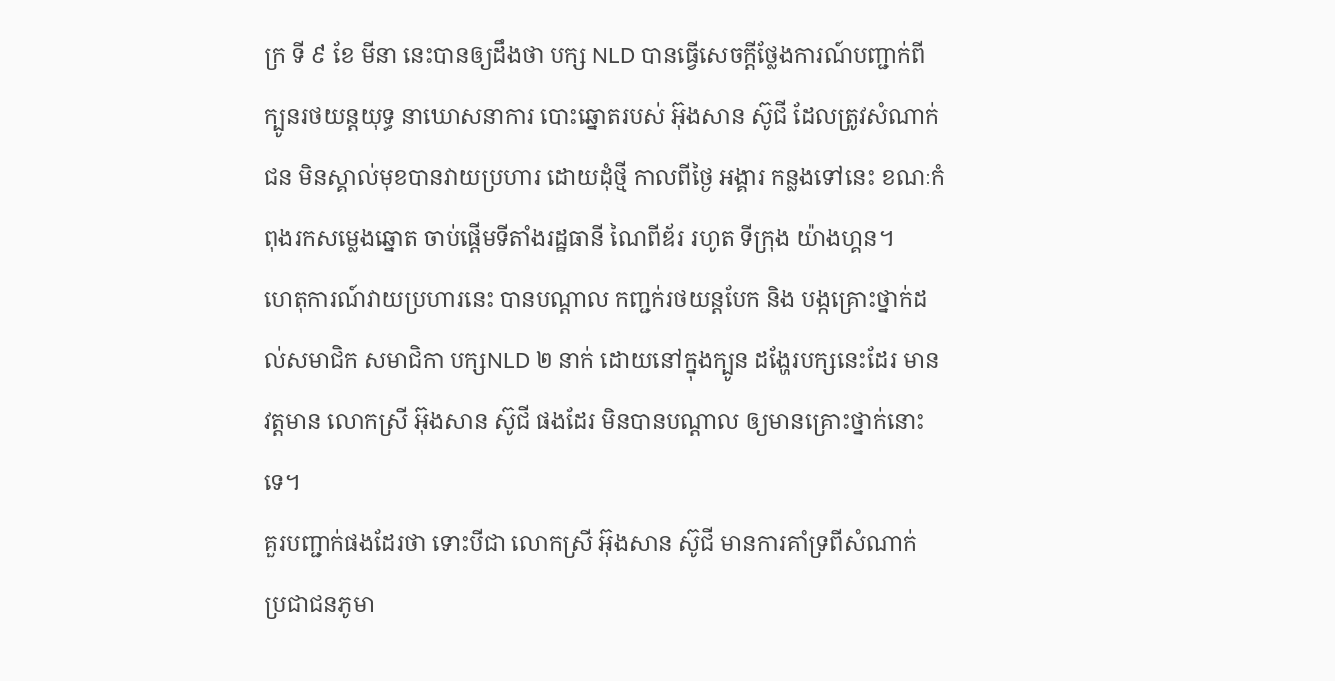ក្រ ទី ៩ ខែ មីនា នេះបានឲ្យដឹងថា បក្ស NLD បានធ្វើសេចក្តីថ្លែងការណ៍បញ្ជាក់ពី ក្បូនរថយន្តយុទ្ធ នាឃោសនាការ បោះឆ្នោតរបស់ អ៊ុងសាន ស៊ូជី ដែលត្រូវសំណាក់ជន មិនស្គាល់មុខបានវាយប្រហារ ដោយដុំថ្មី កាលពីថ្ងៃ អង្គារ កន្លងទៅនេះ ខណៈកំពុងរកសម្លេងឆ្នោត ចាប់ផ្តើមទីតាំងរដ្ឋធានី ណៃពីឌ័រ រហូត ទីក្រុង យ៉ាងហ្គន។
ហេតុការណ៍វាយប្រហារនេះ បានបណ្តាល កញ្ជក់រថយន្តបែក និង បង្កគ្រោះថ្នាក់ដល់សមាជិក សមាជិកា បក្សNLD ២ នាក់ ដោយនៅក្នុងក្បូន ដង្ហែរបក្សនេះដែរ មានវត្តមាន លោកស្រី អ៊ុងសាន ស៊ូជី ផងដែរ មិនបានបណ្តាល ឲ្យមានគ្រោះថ្នាក់នោះទេ។
គួរបញ្ជាក់ផងដែរថា ទោះបីជា លោកស្រី អ៊ុងសាន ស៊ូជី មានការគាំទ្រពីសំណាក់ ប្រជាជនភូមា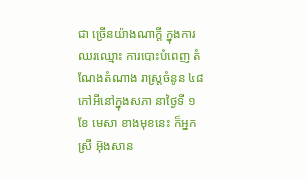ជា ច្រើនយ៉ាងណាក្តី ក្នុងការឈរឈ្មោះ ការបោះបំពេញ តំណែងតំណាង រាស្រ្តចំនូន ៤៨ កៅអីនៅក្នុងសភា នាថ្ងៃទី ១ ខែ មេសា ខាងមុខនេះ ក៏អ្នកស្រី អ៊ុងសាន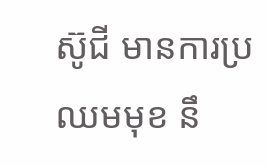ស៊ូជី មានការប្រឈមមុខ នឹ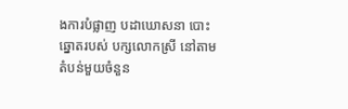ងការបំផ្លាញ បដាឃោសនា បោះឆ្នោតរបស់ បក្សលោកស្រី នៅតាមតំបន់មួយចំនួន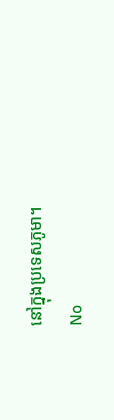នៅក្នុងប្រទេសភូមា។
No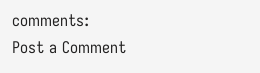comments:
Post a Comment